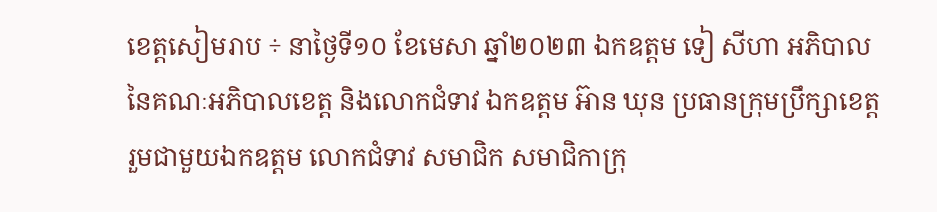ខេត្តសៀមរាប ÷ នាថ្ងៃទី១០ ខែមេសា ឆ្នាំ២០២៣ ឯកឧត្តម ទៀ សីហា អភិបាលនៃគណៈអភិបាលខេត្ត និងលោកជំទាវ ឯកឧត្តម អ៊ាន ឃុន ប្រធានក្រុមប្រឹក្សាខេត្ត រួមជាមួយឯកឧត្តម លោកជំទាវ សមាជិក សមាជិកាក្រុ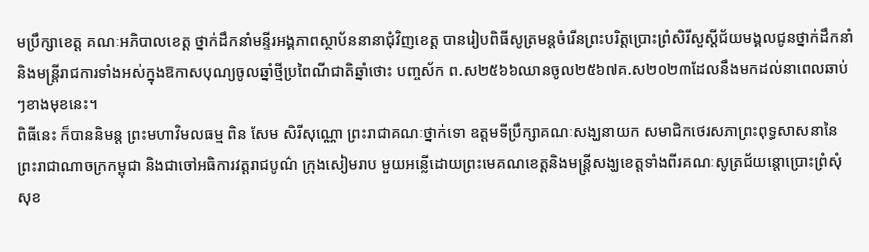មប្រឹក្សាខេត្ត គណៈអភិបាលខេត្ត ថ្នាក់ដឹកនាំមន្ទីរអង្គភាពស្ថាប័ននានាជុំវិញខេត្ត បានរៀបពិធីសូត្រមន្តចំរើនព្រះបរិត្តប្រោះព្រំសិរីសួស្តីជ័យមង្គលជូនថ្នាក់ដឹកនាំនិងមន្រ្តីរាជការទាំងអស់ក្នុងឱកាសបុណ្យចូលឆ្នាំថ្មីប្រពៃណីជាតិឆ្នាំថោះ បញ្ចស័ក ព.ស២៥៦៦ឈានចូល២៥៦៧គ.ស២០២៣ដែលនឹងមកដល់នាពេលឆាប់ៗខាងមុខនេះ។
ពិធីនេះ ក៏បាននិមន្ត ព្រះមហាវិមលធម្ម ពិន សែម សិរីសុណ្ណោ ព្រះរាជាគណៈថ្នាក់ទោ ឧត្តមទីប្រឹក្សាគណៈសង្ឃនាយក សមាជិកថេរសភាព្រះពុទ្ធសាសនានៃព្រះរាជាណាចក្រកម្ពុជា និងជាចៅអធិការវត្តរាជបូណ៌ ក្រុងសៀមរាប មួយអន្លើដោយព្រះមេគណខេត្តនិងមន្ត្រីសង្ឃខេត្តទាំងពីរគណៈសូត្រជ័យន្តោប្រោះព្រំសុំសុខ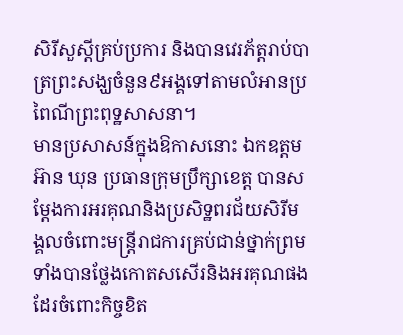សិរីសួស្តីគ្រប់ប្រការ និងបានវេរភ័ត្តរាប់បាត្រព្រះសង្ឃចំនួន៩អង្គទៅតាមលំអានប្រពៃណីព្រះពុទ្ឋសាសនា។
មានប្រសាសន៍ក្នុងឱកាសនោះ ឯកឧត្តម អ៊ាន ឃុន ប្រធានក្រុមប្រឹក្សាខេត្ត បានសម្តែងការអរគុណនិងប្រសិទ្ឋពរជ័យសិរីមង្គលចំពោះមន្រ្តីរាជការគ្រប់ជាន់ថ្នាក់ព្រមទាំងបានថ្លែងកោតសសើរនិងអរគុណផងដែរចំពោះកិច្ចខិត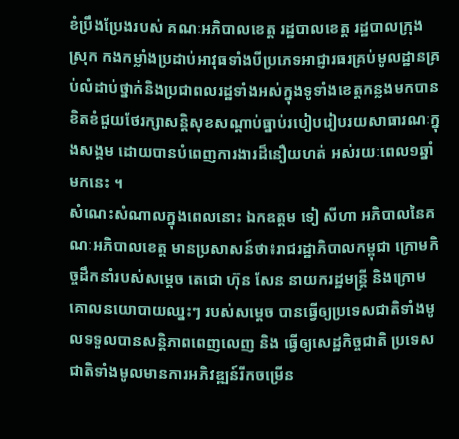ខំប្រឹងប្រែងរបស់ គណៈអភិបាលខេត្ត រដ្ឋបាលខេត្ត រដ្ឋបាលក្រុងស្រុក កងកម្លាំងប្រដាប់អាវុធទាំងបីប្រភេទអាជ្ញារធរគ្រប់មូលដ្ឋានគ្រប់លំដាប់ថ្នាក់និងប្រជាពលរដ្ឋទាំងអស់ក្នុងទូទាំងខេត្តកន្លងមកបានខិតខំជួយថែរក្សាសន្តិសុខសណ្តាប់ធ្នាប់របៀបរៀបរយសាធារណៈក្នុងសង្គម ដោយបានបំពេញការងារដ៏នឿយហត់ អស់រយៈពេល១ឆ្នាំមកនេះ ។
សំណេះសំណាលក្នុងពេលនោះ ឯកឧត្តម ទៀ សីហា អភិបាលនៃគណៈអភិបាលខេត្ត មានប្រសាសន៍ថា៖រាជរដ្ឋាភិបាលកម្ពុជា ក្រោមកិច្ចដឹកនាំរបស់សម្តេច តេជោ ហ៊ុន សែន នាយករដ្ឋមន្ត្រី និងក្រោមគោលនយោបាយឈ្នះៗ របស់សម្តេច បានធ្វើឲ្យប្រទេសជាតិទាំងមូលទទួលបានសន្តិភាពពេញលេញ និង ធ្វើឲ្យសេដ្ឋកិច្ចជាតិ ប្រទេសជាតិទាំងមូលមានការអភិវឌ្ឍន៍រីកចម្រើន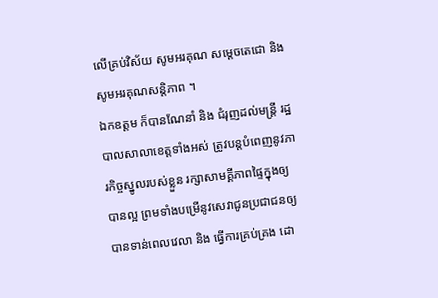លើគ្រប់វិស័យ សូមអរគុណ សម្តេចតេជោ និងសូមអរគុណសន្តិភាព ។
ឯកឧត្តម ក៏បានណែនាំ និង ជំរុញដល់មន្ត្រី រដ្ឋបាលសាលាខេត្តទាំងអស់ ត្រូវបន្តបំពេញនូវភារកិច្ចស្នូលរបស់ខ្លួន រក្សាសាមគ្គីភាពផ្ទៃក្នុងឲ្យបានល្អ ព្រមទាំងបម្រើនូវសេវាជូនប្រជាជនឲ្យបានទាន់ពេលវេលា និង ធ្វើការគ្រប់គ្រង ដោ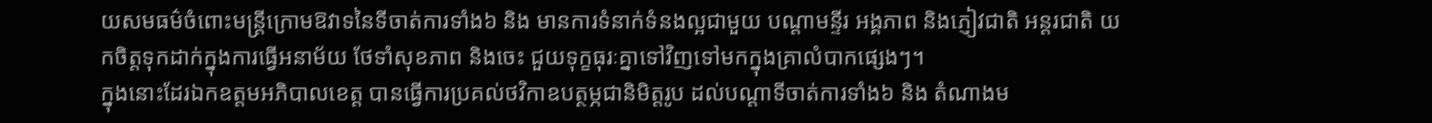យសមធម៌ចំពោះមន្ត្រីក្រោមឱវាទនៃទីចាត់ការទាំង៦ និង មានការទំនាក់ទំនងល្អជាមួយ បណ្តាមន្ទីរ អង្គភាព និងភ្ញៀវជាតិ អន្តរជាតិ យកចិត្តទុកដាក់ក្នុងការធ្វើអនាម័យ ថែទាំសុខភាព និងចេះ ជួយទុក្ខធុរៈគ្នាទៅវិញទៅមកក្នុងគ្រាលំបាកផ្សេងៗ។
ក្នុងនោះដែរឯកឧត្តមអភិបាលខេត្ត បានធ្វើការប្រគល់ថវិកាឧបត្ថម្ភជានិមិត្តរូប ដល់បណ្តាទីចាត់ការទាំង៦ និង តំណាងម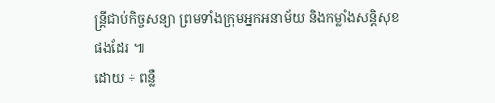ន្ត្រីជាប់កិច្ចសន្យា ព្រមទាំងក្រុមអ្នកអនាម័យ និងកម្លាំងសន្តិសុខផងដែរ ៕
ដោយ ÷ ពន្លឺ